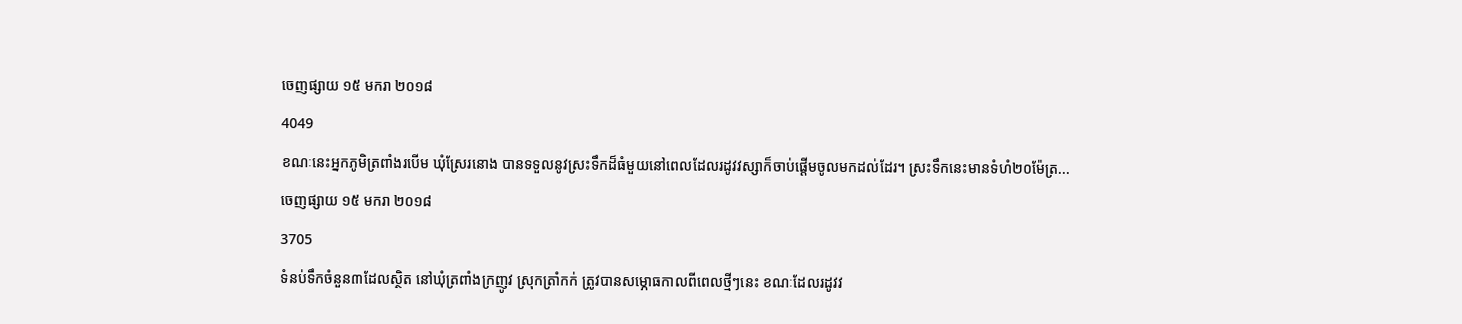ចេញផ្សាយ ១៥ មករា ២០១៨
4049
ខណៈនេះអ្នកភូមិត្រពាំងរបើម ឃុំស្រែរនោង បានទទួលនូវស្រះទឹកដ៏ធំមួយនៅពេលដែលរដូវវស្សាក៏ចាប់ផ្ដើមចូលមកដល់ដែរ។ ស្រះទឹកនេះមានទំហំ២០ម៉ែត្រ...
ចេញផ្សាយ ១៥ មករា ២០១៨
3705
ទំនប់ទឹកចំនួន៣ដែលស្ថិត នៅឃុំត្រពាំងក្រញូវ ស្រុកត្រាំកក់ ត្រូវបានសម្ភោធកាលពីពេលថ្មីៗនេះ ខណៈដែលរដូវវ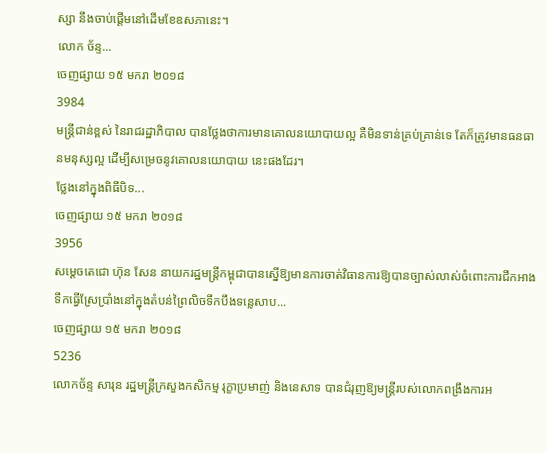ស្សា នឹងចាប់ផ្ដើមនៅដើមខែឧសភានេះ។
លោក ច័ន្ទ...
ចេញផ្សាយ ១៥ មករា ២០១៨
3984
មន្ដ្រីជាន់ខ្ពស់ នៃរាជរដ្ឋាភិបាល បានថ្លែងថាការមានគោលនយោបាយល្អ គឺមិនទាន់គ្រប់គ្រាន់ទេ តែក៏ត្រូវមានធនធានមនុស្សល្អ ដើម្បីសម្រេចនូវគោលនយោបាយ នេះផងដែរ។
ថ្លែងនៅក្នុងពិធីបិទ...
ចេញផ្សាយ ១៥ មករា ២០១៨
3956
សម្តេចតេជោ ហ៊ុន សែន នាយករដ្ឋមន្ត្រីកម្ពុជាបានស្នើឱ្យមានការចាត់វិធានការឱ្យបានច្បាស់លាស់ចំពោះការជីកអាងទឹកធ្វើស្រែប្រាំងនៅក្នុងតំបន់ព្រៃលិចទឹកបឹងទន្លេសាប...
ចេញផ្សាយ ១៥ មករា ២០១៨
5236
លោកច័ន្ទ សារុន រដ្ឋមន្ដ្រីក្រសួងកសិកម្ម រុក្ខាប្រមាញ់ និងនេសាទ បានជំរុញឱ្យមន្ដ្រីរបស់លោកពង្រឹងការអ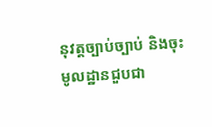នុវត្ដច្បាប់ច្បាប់ និងចុះមូលដ្ឋានជួបជា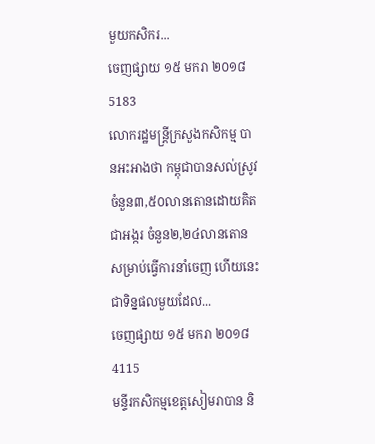មួយកសិករ...
ចេញផ្សាយ ១៥ មករា ២០១៨
5183
លោករដ្ឋមន្ត្រីក្រសួងកសិកម្ម បានអះអាងថា កម្ពុជាបានសល់ស្រូវ ចំនួន៣,៥០លានតោនដោយគិតជាអង្ករ ចំនួន២,២៤លានតោន សម្រាប់ធ្វើការនាំចេញ ហើយនេះជាទិន្នផលមួយដែល...
ចេញផ្សាយ ១៥ មករា ២០១៨
4115
មន្ទីរកសិកម្មខេត្តសៀមរាបាន និ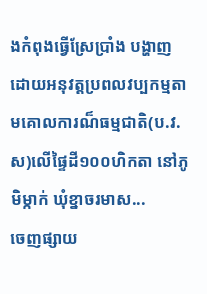ងកំពុងធ្វើស្រែប្រាំង បង្ហាញដោយអនុវត្ដប្រពលវប្បកម្មតាមគោលការណ៏ធម្មជាតិ(ប.វ.ស)លើផ្ទៃដី១០០ហិកតា នៅភូមិម្កាក់ ឃុំខ្នាចរមាស...
ចេញផ្សាយ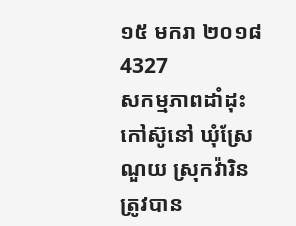១៥ មករា ២០១៨
4327
សកម្មភាពដាំដុះកៅស៊ូនៅ ឃុំស្រែណួយ ស្រុកវ៉ារិន ត្រូវបាន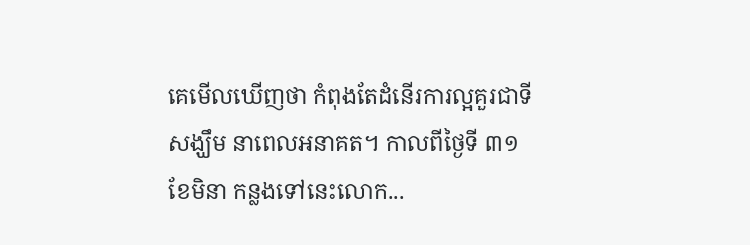គេមើលឃើញថា កំពុងតែដំនើរការល្អគួរជាទីសង្ឃឹម នាពេលអនាគត។ កាលពីថ្ងៃទី ៣១ខែមិនា កន្លងទៅនេះលោក...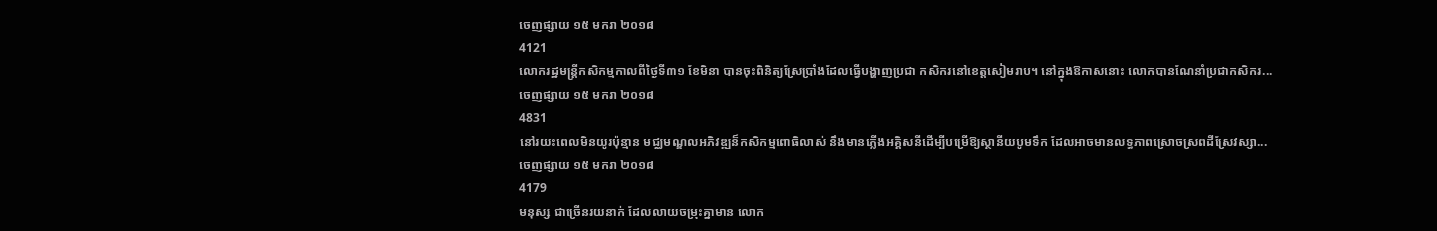ចេញផ្សាយ ១៥ មករា ២០១៨
4121
លោករដ្ឋមន្ត្រីកសិកម្មកាលពីថ្ងៃទី៣១ ខែមិនា បានចុះពិនិត្យស្រែប្រាំងដែលធ្វើបង្ហាញប្រជា កសិករនៅខេត្តសៀមរាប។ នៅក្នុងឱកាសនោះ លោកបានណែនាំប្រជាកសិករ...
ចេញផ្សាយ ១៥ មករា ២០១៨
4831
នៅរយះពេលមិនយូរប៉ុន្មាន មជ្ឈមណ្ឌលអភិវឌ្ឍន៏កសិកម្មពោធិលាស់ នឹងមានភ្លើងអគ្គិសនីដើម្បីបម្រើឱ្យស្ថានីយបូមទឹក ដែលអាចមានលទ្ធភាពស្រោចស្រពដីស្រែវស្សា...
ចេញផ្សាយ ១៥ មករា ២០១៨
4179
មនុស្ស ជាច្រើនរយនាក់ ដែលលាយចម្រុះគ្នាមាន លោក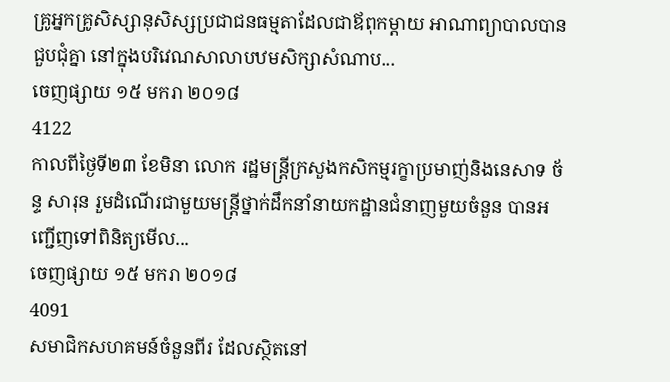គ្រូអ្នកគ្រូសិស្សានុសិស្សប្រជាជនធម្មតាដែលជាឪពុកម្ដាយ អាណាព្យាបាលបានជួបជុំគ្នា នៅក្នុងបរិវេណសាលាបឋមសិក្សាសំណាប...
ចេញផ្សាយ ១៥ មករា ២០១៨
4122
កាលពីថ្ងៃទី២៣ ខែមិនា លោក រដ្ឋមន្ត្រីក្រសួងកសិកម្មរក្ខាប្រមាញ់និងនេសាទ ច័ន្ទ សារុន រួមដំណើរជាមួយមន្ត្រីថ្នាក់ដឹកនាំនាយកដ្ឋានជំនាញមួយចំនួន បានអញ្ជើញទៅពិនិត្យមើល...
ចេញផ្សាយ ១៥ មករា ២០១៨
4091
សមាជិកសហគមន៍ចំនួនពីរ ដែលស្ថិតនៅ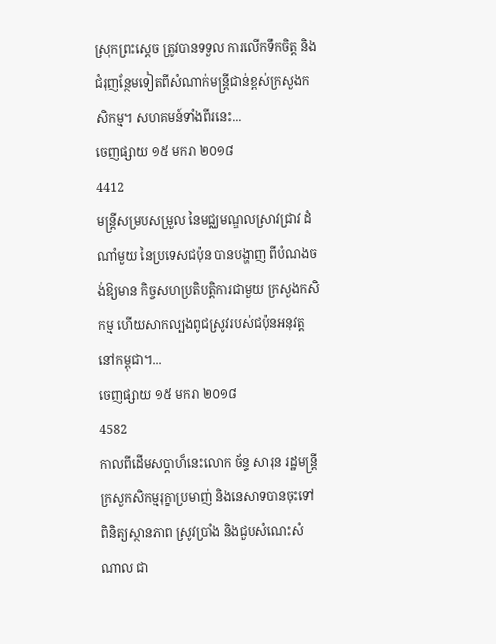ស្រុកព្រះស្ដេច ត្រូវបានទទួល ការលើកទឹកចិត្ត និងជំរុញន្ថែមទៀតពីសំណាក់មន្ត្រីជាន់ខ្ពស់ក្រសួងកសិកម្ម។ សហគមន៍ទាំងពីរនេះ...
ចេញផ្សាយ ១៥ មករា ២០១៨
4412
មន្ត្រីសម្របសម្រួល នៃមជ្ឈមណ្ឌលស្រាវជ្រាវ ដំណាំមួយ នៃប្រទេសជប៉ុន បានបង្ហាញ ពីបំណងចង់ឱ្យមាន កិច្ចសហប្រតិបត្តិការជាមួយ ក្រសួងកសិកម្ម ហើយសាកល្បងពូជស្រូវរបស់ជប៉ុនអនុវត្តនៅកម្ពុជា។...
ចេញផ្សាយ ១៥ មករា ២០១៨
4582
កាលពីដើមសប្ដាហ៏នេះលោក ច័ន្ទ សារុន រដ្ឋមន្ដ្រីក្រសួកសិកម្មរុក្ខាប្រមាញ់ និងនេសាទបានចុះទៅពិនិត្យស្ថានភាព ស្រូវប្រាំង និងជួបសំណេះសំណាល ជា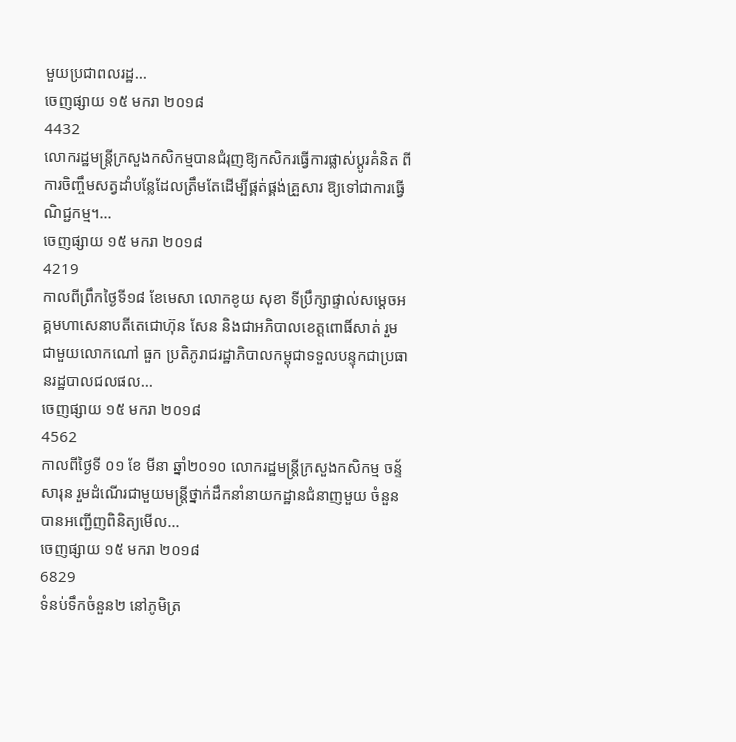មួយប្រជាពលរដ្ឋ...
ចេញផ្សាយ ១៥ មករា ២០១៨
4432
លោករដ្ឋមន្ត្រីក្រសួងកសិកម្មបានជំរុញឱ្យកសិករធ្វើការផ្លាស់ប្ដូរគំនិត ពីការចិញ្ចឹមសត្វដាំបន្លែដែលត្រឹមតែដើម្បីផ្គត់ផ្គង់គ្រួសារ ឱ្យទៅជាការធ្វើណិជ្ជកម្ម។...
ចេញផ្សាយ ១៥ មករា ២០១៨
4219
កាលពីព្រឹកថ្ងៃទី១៨ ខែមេសា លោកខូយ សុខា ទីប្រឹក្សាផ្ទាល់សម្ដេចអគ្គមហាសេនាបតីតេជោហ៊ុន សែន និងជាអភិបាលខេត្ដពោធិ៍សាត់ រួមជាមួយលោកណៅ ធួក ប្រតិភូរាជរដ្ឋាភិបាលកម្ពុជាទទួលបន្ទុកជាប្រធានរដ្ឋបាលជលផល...
ចេញផ្សាយ ១៥ មករា ២០១៨
4562
កាលពីថៃ្ងទី ០១ ខែ មីនា ឆ្នាំ២០១០ លោករដ្ឋមន្ត្រីក្រសួងកសិកម្ម ចន្ទ័ សារុន រួមដំណើរជាមួយមន្ត្រីថ្នាក់ដឹកនាំនាយកដ្ឋានជំនាញមួយ ចំនួន បានអញ្ជើញពិនិត្យមើល...
ចេញផ្សាយ ១៥ មករា ២០១៨
6829
ទំនប់ទឹកចំនួន២ នៅភូមិត្រ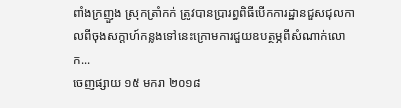ពាំងក្រញួង ស្រុកត្រាំកក់ ត្រូវបានប្រារព្ធពិធីបើកការដ្ឋានជួសជុលកាលពីចុងសក្តាហ៍កន្លងទៅនេះក្រោមការជួយឧបត្ថម្ភពីសំណាក់លោក...
ចេញផ្សាយ ១៥ មករា ២០១៨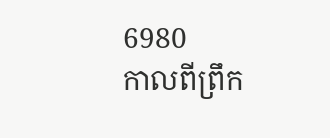6980
កាលពីព្រឹក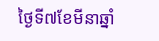ថៃ្ងទី៧ខែមីនាឆ្នាំ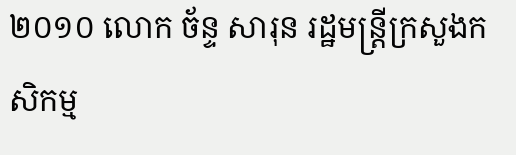២០១០ លោក ច័ន្ទ សារុន រដ្ឋមន្ត្រីក្រសួងកសិកម្ម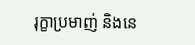រុក្ខាប្រមាញ់ និងនេ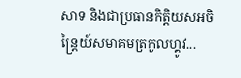សាទ និងជាប្រធានកិតិ្តយសអចិន្ត្រៃយ៍សមាគមត្រកូលហ្គូវ...